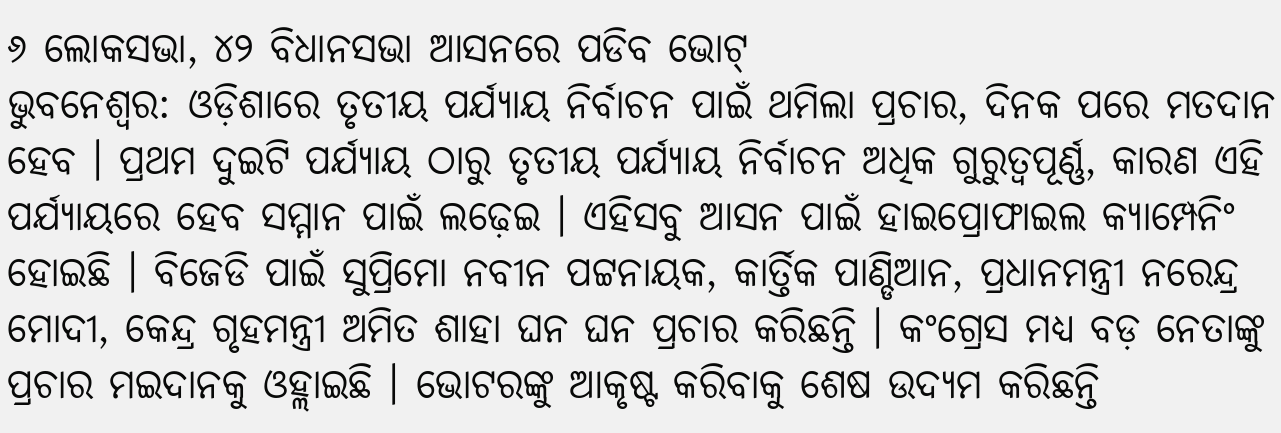୬ ଲୋକସଭା, ୪୨ ବିଧାନସଭା ଆସନରେ ପଡିବ ଭୋଟ୍
ଭୁବନେଶ୍ୱର: ଓଡ଼ିଶାରେ ତୃତୀୟ ପର୍ଯ୍ୟାୟ ନିର୍ବାଚନ ପାଇଁ ଥମିଲା ପ୍ରଚାର, ଦିନକ ପରେ ମତଦାନ ହେବ । ପ୍ରଥମ ଦୁଇଟି ପର୍ଯ୍ୟାୟ ଠାରୁ ତୃତୀୟ ପର୍ଯ୍ୟାୟ ନିର୍ବାଚନ ଅଧିକ ଗୁରୁତ୍ୱପୂର୍ଣ୍ଣ, କାରଣ ଏହି ପର୍ଯ୍ୟାୟରେ ହେବ ସମ୍ମାନ ପାଇଁ ଲଢ଼େଇ । ଏହିସବୁ ଆସନ ପାଇଁ ହାଇପ୍ରୋଫାଇଲ କ୍ୟାମ୍ପେନିଂ ହୋଇଛି । ବିଜେଡି ପାଇଁ ସୁପ୍ରିମୋ ନବୀନ ପଟ୍ଟନାୟକ, କାର୍ତ୍ତିକ ପାଣ୍ଡିଆନ, ପ୍ରଧାନମନ୍ତ୍ରୀ ନରେନ୍ଦ୍ର ମୋଦୀ, କେନ୍ଦ୍ର ଗୃହମନ୍ତ୍ରୀ ଅମିତ ଶାହା ଘନ ଘନ ପ୍ରଚାର କରିଛନ୍ତି । କଂଗ୍ରେସ ମଧ୍ୟ ବଡ଼ ନେତାଙ୍କୁ ପ୍ରଚାର ମଇଦାନକୁ ଓହ୍ଲାଇଛି । ଭୋଟରଙ୍କୁ ଆକୃଷ୍ଟ କରିବାକୁ ଶେଷ ଉଦ୍ୟମ କରିଛନ୍ତି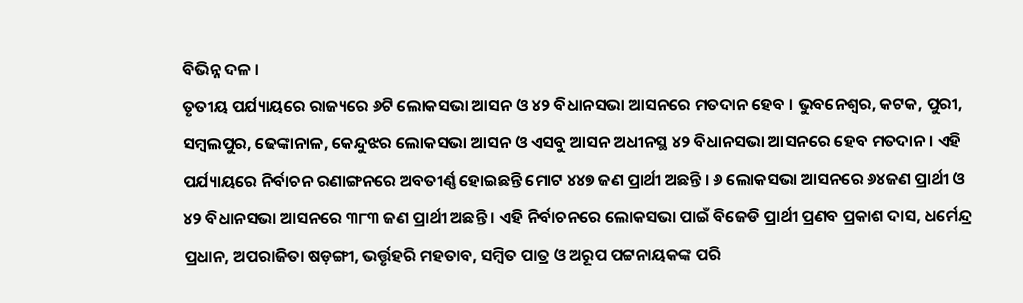ବିଭିନ୍ନ ଦଳ ।
ତୃତୀୟ ପର୍ଯ୍ୟାୟରେ ରାଜ୍ୟରେ ୬ଟି ଲୋକସଭା ଆସନ ଓ ୪୨ ବିଧାନସଭା ଆସନରେ ମତଦାନ ହେବ । ଭୁବନେଶ୍ୱର, କଟକ, ପୁରୀ, ସମ୍ବଲପୁର, ଢେଙ୍କାନାଳ, କେନ୍ଦୁଝର ଲୋକସଭା ଆସନ ଓ ଏସବୁ ଆସନ ଅଧୀନସ୍ଥ ୪୨ ବିଧାନସଭା ଆସନରେ ହେବ ମତଦାନ। ଏହି ପର୍ଯ୍ୟାୟରେ ନିର୍ବାଚନ ରଣାଙ୍ଗନରେ ଅବତୀର୍ଣ୍ଣ ହୋଇଛନ୍ତି ମୋଟ ୪୪୭ ଜଣ ପ୍ରାର୍ଥୀ ଅଛନ୍ତି । ୬ ଲୋକସଭା ଆସନରେ ୬୪ଜଣ ପ୍ରାର୍ଥୀ ଓ ୪୨ ବିଧାନସଭା ଆସନରେ ୩୮୩ ଜଣ ପ୍ରାର୍ଥୀ ଅଛନ୍ତି । ଏହି ନିର୍ବାଚନରେ ଲୋକସଭା ପାଇଁ ବିଜେଡି ପ୍ରାର୍ଥୀ ପ୍ରଣବ ପ୍ରକାଶ ଦାସ, ଧର୍ମେନ୍ଦ୍ର ପ୍ରଧାନ, ଅପରାଜିତା ଷଡ଼ଙ୍ଗୀ, ଭର୍ତ୍ତୃହରି ମହତାବ, ସମ୍ବିତ ପାତ୍ର ଓ ଅରୂପ ପଟ୍ଟନାୟକଙ୍କ ପରି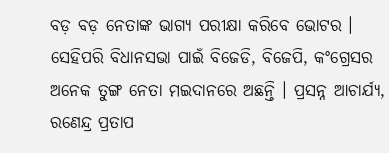ବଡ଼ ବଡ଼ ନେତାଙ୍କ ଭାଗ୍ୟ ପରୀକ୍ଷା କରିବେ ଭୋଟର । ସେହିପରି ବିଧାନସଭା ପାଇଁ ବିଜେଡି, ବିଜେପି, କଂଗ୍ରେସର ଅନେକ ତୁଙ୍ଗ ନେତା ମଇଦାନରେ ଅଛନ୍ତି । ପ୍ରସନ୍ନ ଆଚାର୍ଯ୍ୟ, ରଣେନ୍ଦ୍ର ପ୍ରତାପ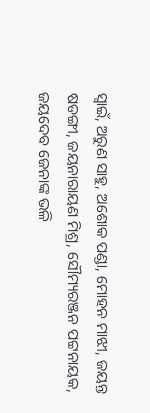ସ୍ୱାଇଁ, ଅରୁଣ ସାହୁ, ଅଶୋକ ପଣ୍ଡା, ମୋହନ ମାଝୀ, ଜୟନ୍ତ ଷଡଙ୍ଗୀ, ଜୟନାରାୟଣ ମିଶ୍ର, ସୌମ୍ୟରଞ୍ଜନ ପଟ୍ଟନାୟକ, ଜୟଦେବ ଜେନାଙ୍କ ଭଳି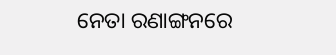ନେତା ରଣାଙ୍ଗନରେ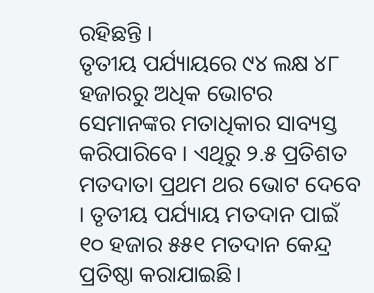ରହିଛନ୍ତି ।
ତୃତୀୟ ପର୍ଯ୍ୟାୟରେ ୯୪ ଲକ୍ଷ ୪୮ ହଜାରରୁ ଅଧିକ ଭୋଟର ସେମାନଙ୍କର ମତାଧିକାର ସାବ୍ୟସ୍ତ କରିପାରିବେ । ଏଥିରୁ ୨.୫ ପ୍ରତିଶତ ମତଦାତା ପ୍ରଥମ ଥର ଭୋଟ ଦେବେ । ତୃତୀୟ ପର୍ଯ୍ୟାୟ ମତଦାନ ପାଇଁ ୧୦ ହଜାର ୫୫୧ ମତଦାନ କେନ୍ଦ୍ର ପ୍ରତିଷ୍ଠା କରାଯାଇଛି।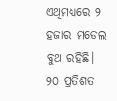ଏଥିମଧ୍ୟରେ ୨ ହଜାର ମଡେଲ ବୁଥ ରହିଛି। ୨୦ ପ୍ରତିଶତ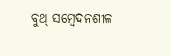ବୁଥ୍ ସମ୍ବେଦନଶୀଳ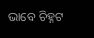ଭାବେ ଚିହ୍ନଟ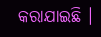କରାଯାଇଛି ।